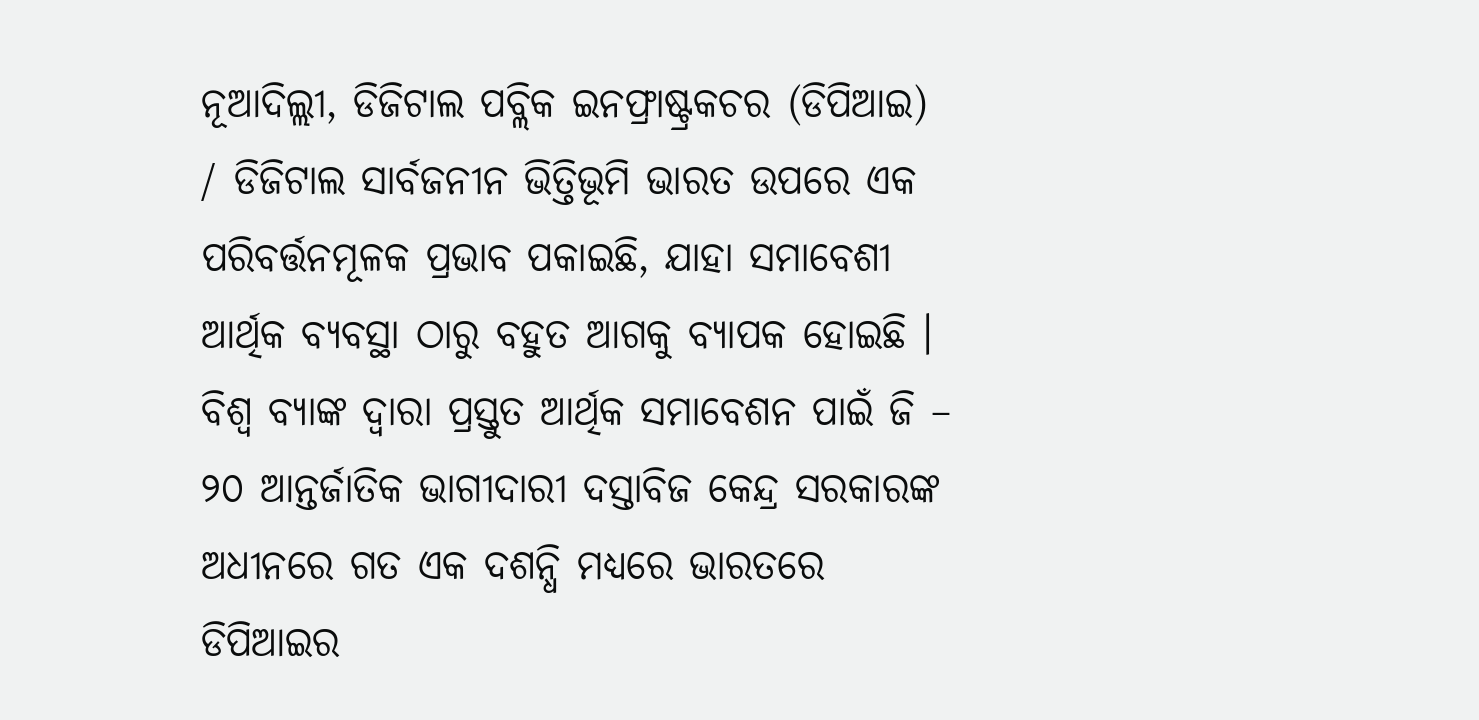ନୂଆଦିଲ୍ଲୀ, ଡିଜିଟାଲ ପବ୍ଲିକ ଇନଫ୍ରାଷ୍ଟ୍ରକଚର (ଡିପିଆଇ) / ଡିଜିଟାଲ ସାର୍ବଜନୀନ ଭିତ୍ତିଭୂମି ଭାରତ ଉପରେ ଏକ ପରିବର୍ତ୍ତନମୂଳକ ପ୍ରଭାବ ପକାଇଛି, ଯାହା ସମାବେଶୀ ଆର୍ଥିକ ବ୍ୟବସ୍ଥା ଠାରୁ ବହୁତ ଆଗକୁ ବ୍ୟାପକ ହୋଇଛି । ବିଶ୍ୱ ବ୍ୟାଙ୍କ ଦ୍ୱାରା ପ୍ରସ୍ତୁତ ଆର୍ଥିକ ସମାବେଶନ ପାଇଁ ଜି – ୨୦ ଆନ୍ତର୍ଜାତିକ ଭାଗୀଦାରୀ ଦସ୍ତାବିଜ କେନ୍ଦ୍ର ସରକାରଙ୍କ ଅଧୀନରେ ଗତ ଏକ ଦଶନ୍ଧି ମଧ୍ୟରେ ଭାରତରେ ଡିପିଆଇର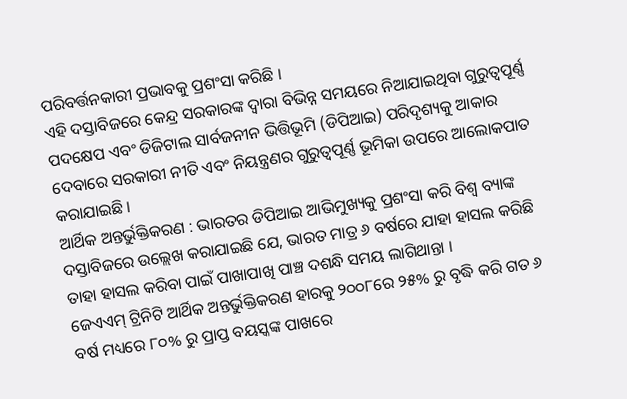ପରିବର୍ତ୍ତନକାରୀ ପ୍ରଭାବକୁ ପ୍ରଶଂସା କରିଛି ।
ଏହି ଦସ୍ତାବିଜରେ କେନ୍ଦ୍ର ସରକାରଙ୍କ ଦ୍ୱାରା ବିଭିନ୍ନ ସମୟରେ ନିଆଯାଇଥିବା ଗୁରୁତ୍ୱପୂର୍ଣ୍ଣ ପଦକ୍ଷେପ ଏବଂ ଡିଜିଟାଲ ସାର୍ବଜନୀନ ଭିତ୍ତିଭୂମି (ଡିପିଆଇ) ପରିଦୃଶ୍ୟକୁ ଆକାର ଦେବାରେ ସରକାରୀ ନୀତି ଏବଂ ନିୟନ୍ତ୍ରଣର ଗୁରୁତ୍ୱପୂର୍ଣ୍ଣ ଭୂମିକା ଉପରେ ଆଲୋକପାତ କରାଯାଇଛି ।
ଆର୍ଥିକ ଅନ୍ତର୍ଭୁକ୍ତିକରଣ : ଭାରତର ଡିପିଆଇ ଆଭିମୁଖ୍ୟକୁ ପ୍ରଶଂସା କରି ବିଶ୍ୱ ବ୍ୟାଙ୍କ ଦସ୍ତାବିଜରେ ଉଲ୍ଲେଖ କରାଯାଇଛି ଯେ, ଭାରତ ମାତ୍ର ୬ ବର୍ଷରେ ଯାହା ହାସଲ କରିଛି ତାହା ହାସଲ କରିବା ପାଇଁ ପାଖାପାଖି ପାଞ୍ଚ ଦଶନ୍ଧି ସମୟ ଲାଗିଥାନ୍ତା ।
ଜେଏଏମ୍ ଟ୍ରିନିଟି ଆର୍ଥିକ ଅନ୍ତର୍ଭୁକ୍ତିକରଣ ହାରକୁ ୨୦୦୮ରେ ୨୫% ରୁ ବୃଦ୍ଧି କରି ଗତ ୬ ବର୍ଷ ମଧ୍ୟରେ ୮୦% ରୁ ପ୍ରାପ୍ତ ବୟସ୍କଙ୍କ ପାଖରେ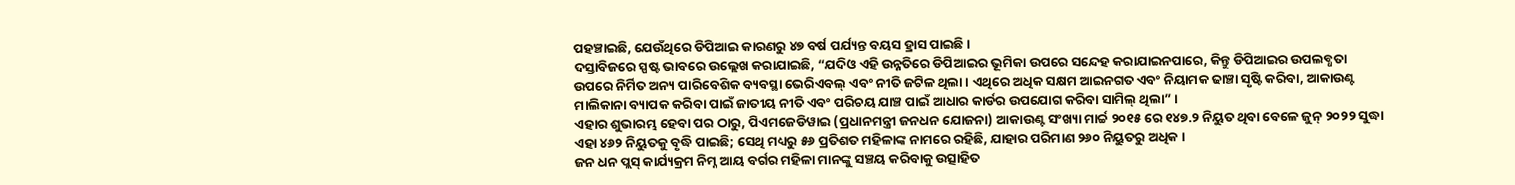ପହଞ୍ଚାଇଛି, ଯେଉଁଥିରେ ଡିପିଆଇ କାରଣରୁ ୪୭ ବର୍ଷ ପର୍ଯ୍ୟନ୍ତ ବୟସ ହ୍ରାସ ପାଇଛି ।
ଦସ୍ତାବିଜରେ ସ୍ପଷ୍ଟ ଭାବରେ ଉଲ୍ଲେଖ କରାଯାଇଛି, “ଯଦିଓ ଏହି ଉନ୍ନତିରେ ଡିପିଆଇର ଭୂମିକା ଉପରେ ସନ୍ଦେହ କରାଯାଇନପାରେ, କିନ୍ତୁ ଡିପିଆଇର ଉପଲବ୍ଧତା ଉପରେ ନିର୍ମିତ ଅନ୍ୟ ପାରିବେଶିକ ବ୍ୟବସ୍ଥା ଭେରିଏବଲ୍ ଏବଂ ନୀତି ଜଟିଳ ଥିଲା । ଏଥିରେ ଅଧିକ ସକ୍ଷମ ଆଇନଗତ ଏବଂ ନିୟାମକ ଢାଞ୍ଚା ସୃଷ୍ଟି କରିବା, ଆକାଉଣ୍ଟ ମାଲିକାନା ବ୍ୟାପକ କରିବା ପାଇଁ ଜାତୀୟ ନୀତି ଏବଂ ପରିଚୟ ଯାଞ୍ଚ ପାଇଁ ଆଧାର କାର୍ଡର ଉପଯୋଗ କରିବା ସାମିଲ୍ ଥିଲା” ।
ଏହାର ଶୁଭାରମ୍ଭ ହେବା ପର ଠାରୁ, ପିଏମଜେଡିୱାଇ (ପ୍ରଧାନମନ୍ତ୍ରୀ ଜନଧନ ଯୋଜନା) ଆକାଉଣ୍ଟ ସଂଖ୍ୟା ମାର୍ଚ୍ଚ ୨୦୧୫ ରେ ୧୪୭.୨ ନିୟୁତ ଥିବା ବେଳେ ଜୁନ୍ ୨୦୨୨ ସୁଦ୍ଧା ଏହା ୪୬୨ ନିୟୁତକୁ ବୃଦ୍ଧି ପାଇଛି; ସେଥି ମଧ୍ୟରୁ ୫୬ ପ୍ରତିଶତ ମହିଳାଙ୍କ ନାମରେ ରହିଛି, ଯାହାର ପରିମାଣ ୨୬୦ ନିୟୁତରୁ ଅଧିକ ।
ଜନ ଧନ ପ୍ଲସ୍ କାର୍ଯ୍ୟକ୍ରମ ନିମ୍ନ ଆୟ ବର୍ଗର ମହିଳା ମାନଙ୍କୁ ସଞ୍ଚୟ କରିବାକୁ ଉତ୍ସାହିତ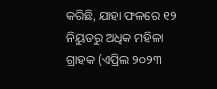କରିଛି, ଯାହା ଫଳରେ ୧୨ ନିୟୁତରୁ ଅଧିକ ମହିଳା ଗ୍ରାହକ (ଏପ୍ରିଲ ୨୦୨୩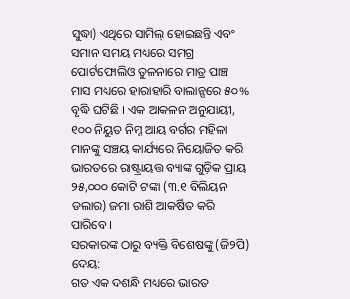ସୁଦ୍ଧା) ଏଥିରେ ସାମିଲ୍ ହୋଇଛନ୍ତି ଏବଂ ସମାନ ସମୟ ମଧ୍ୟରେ ସମଗ୍ର ପୋର୍ଟଫୋଲିଓ ତୁଳନାରେ ମାତ୍ର ପାଞ୍ଚ ମାସ ମଧ୍ୟରେ ହାରାହାରି ବାଲାନ୍ସରେ ୫୦% ବୃଦ୍ଧି ଘଟିଛି । ଏକ ଆକଳନ ଅନୁଯାୟୀ, ୧୦୦ ନିୟୁତ ନିମ୍ନ ଆୟ ବର୍ଗର ମହିଳା ମାନଙ୍କୁ ସଞ୍ଚୟ କାର୍ଯ୍ୟରେ ନିୟୋଜିତ କରି ଭାରତରେ ରାଷ୍ଟ୍ରାୟତ୍ତ ବ୍ୟାଙ୍କ ଗୁଡ଼ିକ ପ୍ରାୟ ୨୫,୦୦୦ କୋଟି ଟଙ୍କା (୩.୧ ବିଲିୟନ ଡଲାର) ଜମା ରାଶି ଆକର୍ଷିତ କରି ପାରିବେ ।
ସରକାରଙ୍କ ଠାରୁ ବ୍ୟକ୍ତି ବିଶେଷଙ୍କୁ (ଜି୨ପି) ଦେୟ:
ଗତ ଏକ ଦଶନ୍ଧି ମଧ୍ୟରେ ଭାରତ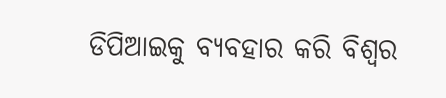ଡିପିଆଇକୁ ବ୍ୟବହାର କରି ବିଶ୍ୱର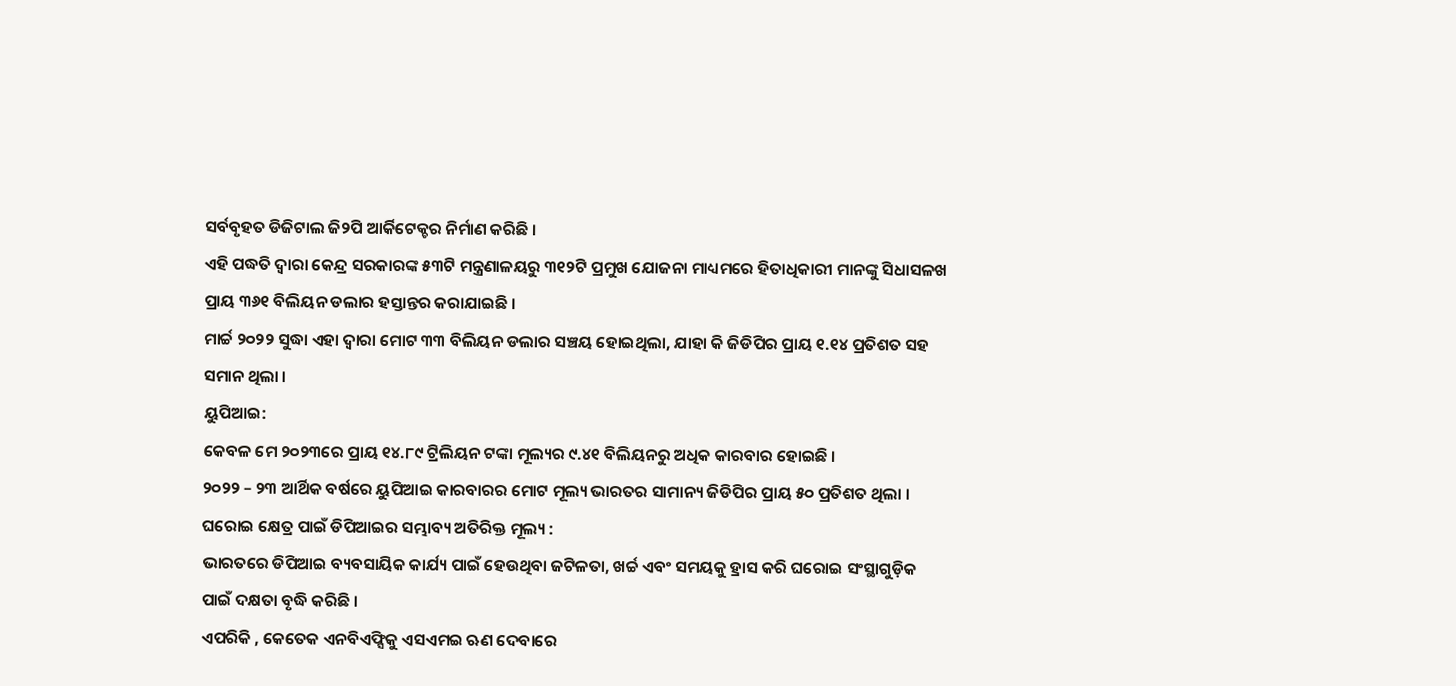ସର୍ବବୃହତ ଡିଜିଟାଲ ଜି୨ପି ଆର୍କିଟେକ୍ଚର ନିର୍ମାଣ କରିଛି ।
ଏହି ପଦ୍ଧତି ଦ୍ୱାରା କେନ୍ଦ୍ର ସରକାରଙ୍କ ୫୩ଟି ମନ୍ତ୍ରଣାଳୟରୁ ୩୧୨ଟି ପ୍ରମୁଖ ଯୋଜନା ମାଧ୍ୟମରେ ହିତାଧିକାରୀ ମାନଙ୍କୁ ସିଧାସଳଖ ପ୍ରାୟ ୩୬୧ ବିଲିୟନ ଡଲାର ହସ୍ତାନ୍ତର କରାଯାଇଛି ।
ମାର୍ଚ୍ଚ ୨୦୨୨ ସୁଦ୍ଧା ଏହା ଦ୍ୱାରା ମୋଟ ୩୩ ବିଲିୟନ ଡଲାର ସଞ୍ଚୟ ହୋଇଥିଲା, ଯାହା କି ଜିଡିପିର ପ୍ରାୟ ୧.୧୪ ପ୍ରତିଶତ ସହ ସମାନ ଥିଲା ।
ୟୁପିଆଇ:
କେବଳ ମେ ୨୦୨୩ରେ ପ୍ରାୟ ୧୪.୮୯ ଟ୍ରିଲିୟନ ଟଙ୍କା ମୂଲ୍ୟର ୯.୪୧ ବିଲିୟନରୁ ଅଧିକ କାରବାର ହୋଇଛି ।
୨୦୨୨ – ୨୩ ଆର୍ଥିକ ବର୍ଷରେ ୟୁପିଆଇ କାରବାରର ମୋଟ ମୂଲ୍ୟ ଭାରତର ସାମାନ୍ୟ ଜିଡିପିର ପ୍ରାୟ ୫୦ ପ୍ରତିଶତ ଥିଲା ।
ଘରୋଇ କ୍ଷେତ୍ର ପାଇଁ ଡିପିଆଇର ସମ୍ଭାବ୍ୟ ଅତିରିକ୍ତ ମୂଲ୍ୟ :
ଭାରତରେ ଡିପିଆଇ ବ୍ୟବସାୟିକ କାର୍ଯ୍ୟ ପାଇଁ ହେଉଥିବା ଜଟିଳତା, ଖର୍ଚ୍ଚ ଏବଂ ସମୟକୁ ହ୍ରାସ କରି ଘରୋଇ ସଂସ୍ଥାଗୁଡ଼ିକ ପାଇଁ ଦକ୍ଷତା ବୃଦ୍ଧି କରିଛି ।
ଏପରିକି , କେତେକ ଏନବିଏଫ୍ସିକୁ ଏସଏମଇ ଋଣ ଦେବାରେ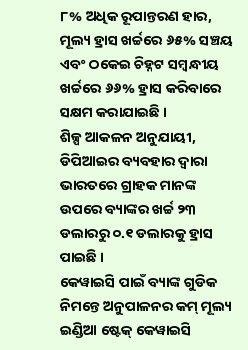୮% ଅଧିକ ରୂପାନ୍ତରଣ ହାର, ମୂଲ୍ୟ ହ୍ରାସ ଖର୍ଚ୍ଚରେ ୬୫% ସଞ୍ଚୟ ଏବଂ ଠକେଇ ଚିହ୍ନଟ ସମ୍ବନ୍ଧୀୟ ଖର୍ଚ୍ଚରେ ୬୬% ହ୍ରାସ କରିବାରେ ସକ୍ଷମ କରାଯାଇଛି ।
ଶିଳ୍ପ ଆକଳନ ଅନୁଯାୟୀ, ଡିପିଆଇର ବ୍ୟବହାର ଦ୍ୱାରା ଭାରତରେ ଗ୍ରାହକ ମାନଙ୍କ ଉପରେ ବ୍ୟାଙ୍କର ଖର୍ଚ୍ଚ ୨୩ ଡଲାରରୁ ୦.୧ ଡଲାରକୁ ହ୍ରାସ ପାଇଛି ।
କେୱାଇସି ପାଇଁ ବ୍ୟାଙ୍କ ଗୁଡିକ ନିମନ୍ତେ ଅନୁପାଳନର କମ୍ ମୂଲ୍ୟ
ଇଣ୍ଡିଆ ଷ୍ଟେକ୍ କେୱାଇସି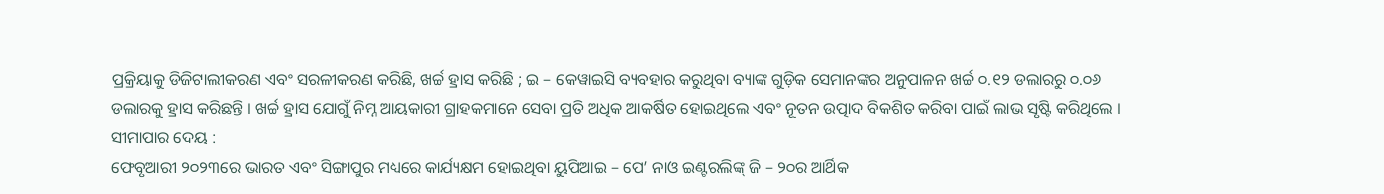ପ୍ରକ୍ରିୟାକୁ ଡିଜିଟାଲୀକରଣ ଏବଂ ସରଳୀକରଣ କରିଛି, ଖର୍ଚ୍ଚ ହ୍ରାସ କରିଛି ; ଇ – କେୱାଇସି ବ୍ୟବହାର କରୁଥିବା ବ୍ୟାଙ୍କ ଗୁଡ଼ିକ ସେମାନଙ୍କର ଅନୁପାଳନ ଖର୍ଚ୍ଚ ୦.୧୨ ଡଲାରରୁ ୦.୦୬ ଡଲାରକୁ ହ୍ରାସ କରିଛନ୍ତି । ଖର୍ଚ୍ଚ ହ୍ରାସ ଯୋଗୁଁ ନିମ୍ନ ଆୟକାରୀ ଗ୍ରାହକମାନେ ସେବା ପ୍ରତି ଅଧିକ ଆକର୍ଷିତ ହୋଇଥିଲେ ଏବଂ ନୂତନ ଉତ୍ପାଦ ବିକଶିତ କରିବା ପାଇଁ ଲାଭ ସୃଷ୍ଟି କରିଥିଲେ ।
ସୀମାପାର ଦେୟ :
ଫେବୃଆରୀ ୨୦୨୩ରେ ଭାରତ ଏବଂ ସିଙ୍ଗାପୁର ମଧ୍ୟରେ କାର୍ଯ୍ୟକ୍ଷମ ହୋଇଥିବା ୟୁପିଆଇ – ପେ’ ନାଓ ଇଣ୍ଟରଲିଙ୍କ୍ ଜି – ୨୦ର ଆର୍ଥିକ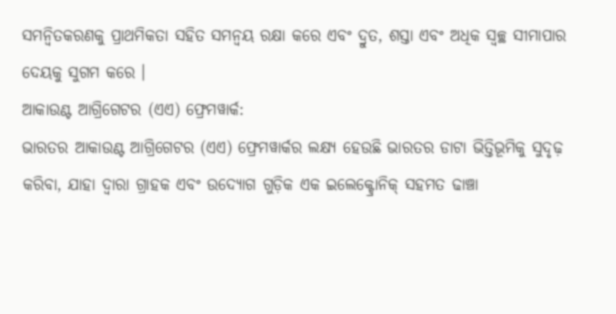ସମନ୍ୱିତକରଣକୁ ପ୍ରାଥମିକତା ସହିତ ସମନ୍ୱୟ ରକ୍ଷା କରେ ଏବଂ ଦ୍ରୁତ, ଶସ୍ତା ଏବଂ ଅଧିକ ସ୍ୱଚ୍ଛ ସୀମାପାର ଦେୟକୁ ସୁଗମ କରେ ।
ଆକାଉଣ୍ଟ ଆଗ୍ରିଗେଟର (ଏଏ) ଫ୍ରେମୱାର୍କ:
ଭାରତର ଆକାଉଣ୍ଟ ଆଗ୍ରିଗେଟର (ଏଏ) ଫ୍ରେମୱାର୍କର ଲକ୍ଷ୍ୟ ହେଉଛି ଭାରତର ଡାଟା ଭିତ୍ତିଭୂମିକୁ ସୁଦୃଢ଼ କରିବା, ଯାହା ଦ୍ୱାରା ଗ୍ରାହକ ଏବଂ ଉଦ୍ୟୋଗ ଗୁଡ଼ିକ ଏକ ଇଲେକ୍ଟ୍ରୋନିକ୍ ସହମତ ଢାଞ୍ଚା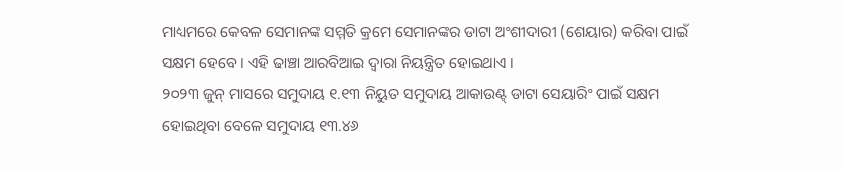ମାଧ୍ୟମରେ କେବଳ ସେମାନଙ୍କ ସମ୍ମତି କ୍ରମେ ସେମାନଙ୍କର ଡାଟା ଅଂଶୀଦାରୀ (ଶେୟାର) କରିବା ପାଇଁ ସକ୍ଷମ ହେବେ । ଏହି ଢାଞ୍ଚା ଆରବିଆଇ ଦ୍ୱାରା ନିୟନ୍ତ୍ରିତ ହୋଇଥାଏ ।
୨୦୨୩ ଜୁନ୍ ମାସରେ ସମୁଦାୟ ୧.୧୩ ନିୟୁତ ସମୁଦାୟ ଆକାଉଣ୍ଟ୍ ଡାଟା ସେୟାରିଂ ପାଇଁ ସକ୍ଷମ ହୋଇଥିବା ବେଳେ ସମୁଦାୟ ୧୩.୪୬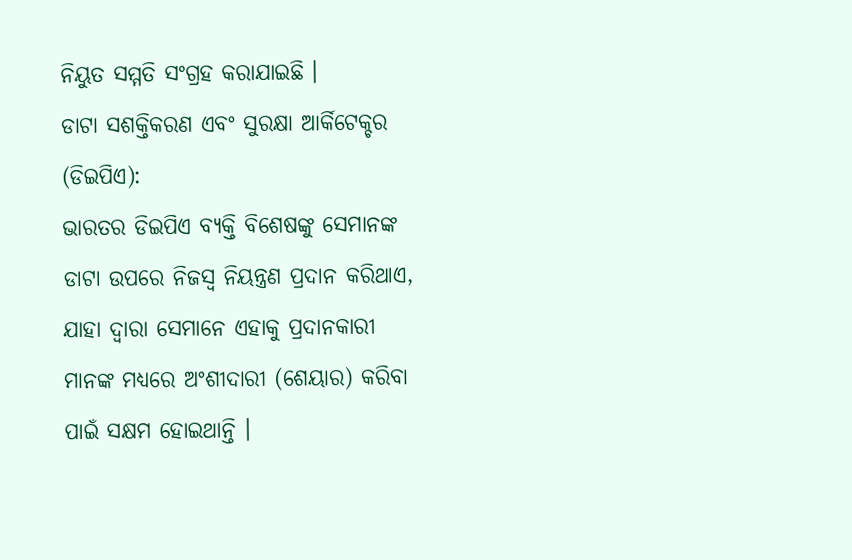ନିୟୁତ ସମ୍ମତି ସଂଗ୍ରହ କରାଯାଇଛି ।
ଡାଟା ସଶକ୍ତିକରଣ ଏବଂ ସୁରକ୍ଷା ଆର୍କିଟେକ୍ଚର (ଡିଇପିଏ):
ଭାରତର ଡିଇପିଏ ବ୍ୟକ୍ତି ବିଶେଷଙ୍କୁ ସେମାନଙ୍କ ଡାଟା ଉପରେ ନିଜସ୍ୱ ନିୟନ୍ତ୍ରଣ ପ୍ରଦାନ କରିଥାଏ, ଯାହା ଦ୍ୱାରା ସେମାନେ ଏହାକୁ ପ୍ରଦାନକାରୀ ମାନଙ୍କ ମଧ୍ୟରେ ଅଂଶୀଦାରୀ (ଶେୟାର) କରିବା ପାଇଁ ସକ୍ଷମ ହୋଇଥାନ୍ତି ।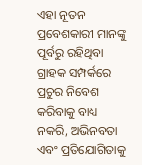ଏହା ନୂତନ ପ୍ରବେଶକାରୀ ମାନଙ୍କୁ ପୂର୍ବରୁ ରହିଥିବା ଗ୍ରାହକ ସମ୍ପର୍କରେ ପ୍ରଚୁର ନିବେଶ କରିବାକୁ ବାଧ୍ୟ ନକରି, ଅଭିନବତା ଏବଂ ପ୍ରତିଯୋଗିତାକୁ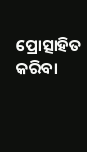ପ୍ରୋତ୍ସାହିତ କରିବା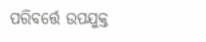ପରିବର୍ତ୍ତେ ଉପଯୁକ୍ତ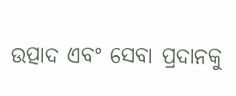ଉତ୍ପାଦ ଏବଂ ସେବା ପ୍ରଦାନକୁ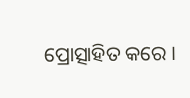ପ୍ରୋତ୍ସାହିତ କରେ ।